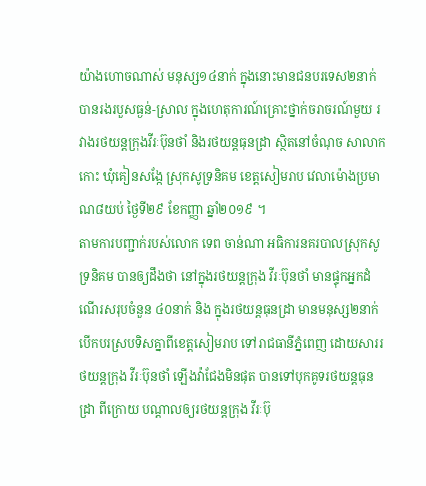យ៉ាងហោចណាស់ មនុស្ស១៤នាក់ ក្នុងនោះមានជនបរទេស២នាក់ បានរងរបួសធ្ងន់-ស្រាល ក្នុងហេតុការណ៍គ្រោះថ្នាក់ចរាចរណ៍មួយ រវាងរថយន្តក្រុងវីរៈប៊ុនថាំ និងរថយន្តធុនដ្រា ស្ថិតនៅចំណុច សាលាកកោះ ឃុំគៀនសង្កែ ស្រុកសូទ្រនិគម ខេត្តសៀមរាប វេលាម៉ោងប្រមាណ៨យប់ ថ្ងៃទី២៩ ខែកញ្ញា ឆ្នាំ២០១៩ ។
តាមការបញ្ជាក់របស់លោក ទេព ចាន់ណា អធិការនគរបាលស្រុកសូទ្រនិគម បានឲ្យដឹងថា នៅក្នុងរថយន្តក្រុង វីរៈប៊ុនថាំ មានផ្ទុកអ្នកដំណើរសរុបចំនួន ៤០នាក់ និង ក្នុងរថយន្តធុនដ្រា មានមនុស្ស២នាក់ បើកបរស្របទិសគ្នាពីខេត្តសៀមរាប ទៅរាជធានីភ្នំពេញ ដោយសាររថយន្តក្រុង វីរៈប៊ុនថាំ ឡើងវ៉ាជែងមិនផុត បានទៅបុកគូទរថយន្តធុនដ្រា ពីក្រោយ បណ្ដាលឲ្យរថយន្តក្រុង វីរៈប៊ុ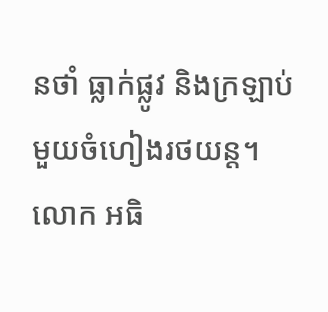នថាំ ធ្លាក់ផ្លូវ និងក្រឡាប់មួយចំហៀងរថយន្ត។
លោក អធិ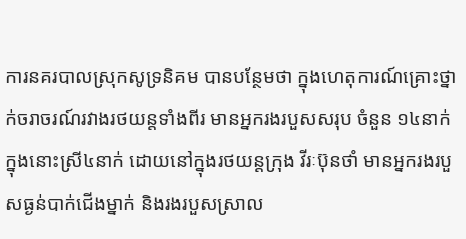ការនគរបាលស្រុកសូទ្រនិគម បានបន្ថែមថា ក្នុងហេតុការណ៍គ្រោះថ្នាក់ចរាចរណ៍រវាងរថយន្តទាំងពីរ មានអ្នករងរបួសសរុប ចំនួន ១៤នាក់ ក្នុងនោះស្រី៤នាក់ ដោយនៅក្នុងរថយន្តក្រុង វីរៈប៊ុនថាំ មានអ្នករងរបួសធ្ងន់បាក់ជើងម្នាក់ និងរងរបួសស្រាល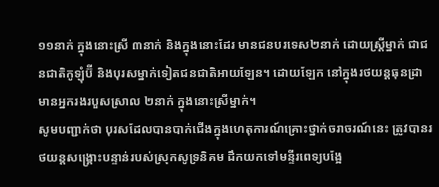១១នាក់ ក្នុងនោះស្រី ៣នាក់ និងក្នុងនោះដែរ មានជនបរទេស២នាក់ ដោយស្ត្រីម្នាក់ ជាជនជាតិកូឡុំប៊ី និងបុរសម្នាក់ទៀតជនជាតិអាយឡែន។ ដោយឡែក នៅក្នុងរថយន្តធុនដ្រា មានអ្នករងរបួសស្រាល ២នាក់ ក្នុងនោះស្រីម្នាក់។
សូមបញ្ជាក់ថា បុរសដែលបានបាក់ជើងក្នុងហេតុការណ៍គ្រោះថ្នាក់ចរាចរណ៍នេះ ត្រូវបានរថយន្តសង្គ្រោះបន្ទាន់របស់ស្រុកសូទ្រនិគម ដឹកយកទៅមន្ទីរពេទ្យបង្អែ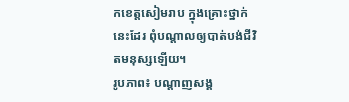កខេត្តសៀមរាប ក្នុងគ្រោះថ្នាក់នេះដែរ ពុំបណ្ដាលឲ្យបាត់បង់ជីវិតមនុស្សឡើយ។
រូបភាព៖ បណ្ដាញសង្គ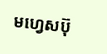មហ្វេសប៊ុ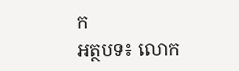ក
អត្ថបទ៖ លោក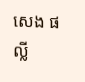សេង ផល្លី